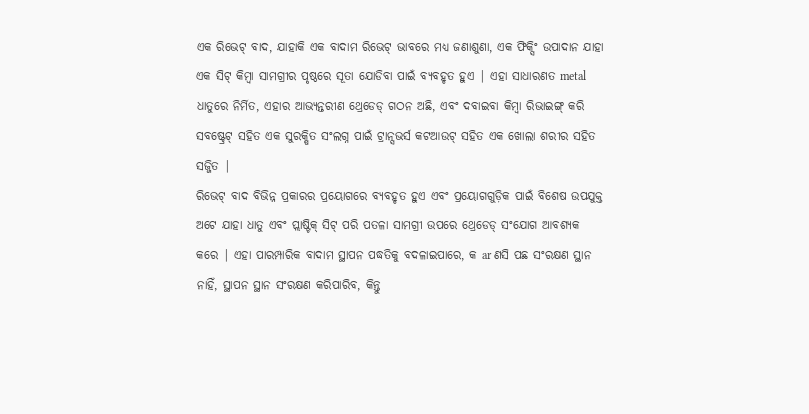ଏକ ରିଭେଟ୍ ବାଦ, ଯାହାକି ଏକ ବାଦାମ ରିଭେଟ୍ ଭାବରେ ମଧ୍ୟ ଜଣାଶୁଣା, ଏକ ଫିକ୍ସିଂ ଉପାଦାନ ଯାହା ଏକ ସିଟ୍ କିମ୍ବା ସାମଗ୍ରୀର ପୃଷ୍ଠରେ ସୂତା ଯୋଡିବା ପାଇଁ ବ୍ୟବହୃତ ହୁଏ | ଏହା ସାଧାରଣତ metal ଧାତୁରେ ନିର୍ମିତ, ଏହାର ଆଭ୍ୟନ୍ତରୀଣ ଥ୍ରେଡେଡ୍ ଗଠନ ଅଛି, ଏବଂ ଦବାଇବା କିମ୍ବା ରିଭାଇଙ୍ଗ୍ କରି ସବଷ୍ଟ୍ରେଟ୍ ସହିତ ଏକ ସୁରକ୍ଷିତ ସଂଲଗ୍ନ ପାଇଁ ଟ୍ରାନ୍ସଭର୍ସ କଟଆଉଟ୍ ସହିତ ଏକ ଖୋଲା ଶରୀର ସହିତ ସଜ୍ଜିତ |
ରିଭେଟ୍ ବାଦ ବିଭିନ୍ନ ପ୍ରକାରର ପ୍ରୟୋଗରେ ବ୍ୟବହୃତ ହୁଏ ଏବଂ ପ୍ରୟୋଗଗୁଡ଼ିକ ପାଇଁ ବିଶେଷ ଉପଯୁକ୍ତ ଅଟେ ଯାହା ଧାତୁ ଏବଂ ପ୍ଲାଷ୍ଟିକ୍ ସିଟ୍ ପରି ପତଳା ସାମଗ୍ରୀ ଉପରେ ଥ୍ରେଡେଡ୍ ସଂଯୋଗ ଆବଶ୍ୟକ କରେ | ଏହା ପାରମ୍ପାରିକ ବାଦାମ ସ୍ଥାପନ ପଦ୍ଧତିକୁ ବଦଳାଇପାରେ, କ ar ଣସି ପଛ ସଂରକ୍ଷଣ ସ୍ଥାନ ନାହିଁ, ସ୍ଥାପନ ସ୍ଥାନ ସଂରକ୍ଷଣ କରିପାରିବ, କିନ୍ତୁ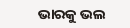ଭାରକୁ ଭଲ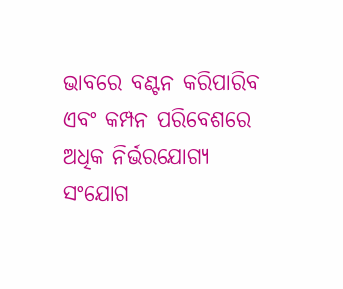ଭାବରେ ବଣ୍ଟନ କରିପାରିବ ଏବଂ କମ୍ପନ ପରିବେଶରେ ଅଧିକ ନିର୍ଭରଯୋଗ୍ୟ ସଂଯୋଗ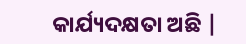କାର୍ଯ୍ୟଦକ୍ଷତା ଅଛି |